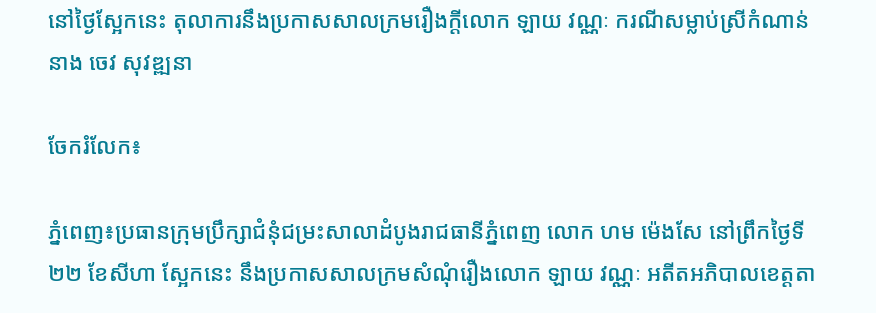នៅថ្ងៃស្អែកនេះ តុលាការនឹងប្រកាសសាលក្រមរឿងក្តីលោក ឡាយ វណ្ណៈ ករណីសម្លាប់ស្រីកំណាន់ នាង ចេវ សុវឌ្ឍនា

ចែករំលែក៖

ភ្នំពេញ៖ប្រធានក្រុមប្រឹក្សាជំនុំជម្រះសាលាដំបូងរាជធានីភ្នំពេញ លោក ហម ម៉េងសែ នៅព្រឹកថ្ងៃទី២២ ខែសីហា ស្អែកនេះ នឹងប្រកាសសាលក្រមសំណុំរឿងលោក ឡាយ វណ្ណៈ អតីតអភិបាលខេត្តតា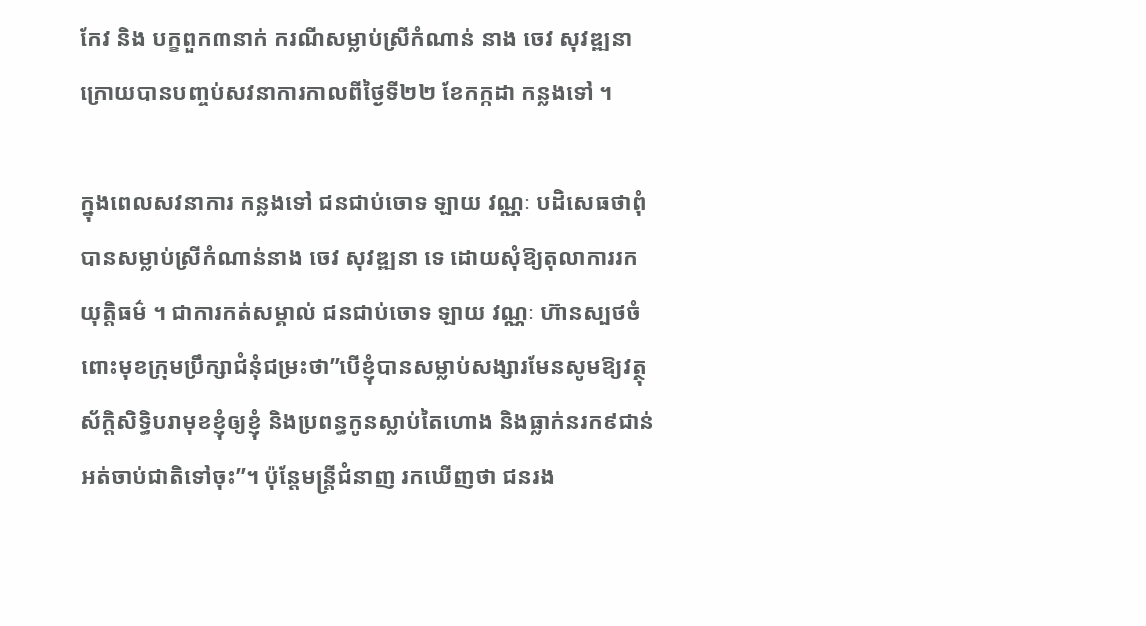កែវ និង បក្ខពួក៣នាក់ ករណីសម្លាប់ស្រីកំណាន់ នាង ចេវ សុវឌ្ឍនា ក្រោយបានបញ្ចប់សវនាការកាលពីថ្ងៃទី២២ ខែកក្កដា កន្លងទៅ ។

ក្នុងពេលសវនាការ កន្លងទៅ ជនជាប់ចោទ ឡាយ វណ្ណៈ បដិសេធថាពុំបានសម្លាប់ស្រីកំណាន់នាង ចេវ សុវឌ្ឍនា ទេ ដោយសុំឱ្យតុលាការរកយុត្តិធម៌ ។ ជាការកត់សម្គាល់ ជនជាប់ចោទ ឡាយ វណ្ណៈ ហ៊ានស្បថចំពោះមុខក្រុមប្រឹក្សាជំនុំជម្រះថា”បើខ្ញុំបានសម្លាប់សង្សារមែនសូមឱ្យវត្ថុស័ក្តិសិទ្ធិបរាមុខខ្ញុំឲ្យខ្ញុំ និងប្រពន្ធកូនស្លាប់តៃហោង និងធ្លាក់នរក៩ជាន់អត់ចាប់ជាតិទៅចុះ”។ ប៉ុន្តែមន្ត្រីជំនាញ រកឃើញថា ជនរង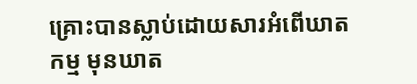គ្រោះបានស្លាប់ដោយសារអំពើឃាតកម្ម មុនឃាត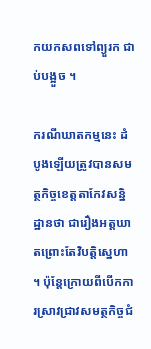កយកសពទៅព្យួរក ជាប់បង្អួច ។

ករណីឃាតកម្មនេះ ដំបូងឡើយត្រូវបានសមត្ថកិច្ចខេត្តតាកែវសន្និដ្ឋានថា ជារឿងអត្តឃាតព្រោះតែវិបត្តិស្នេហា ។ ប៉ុន្ដែក្រោយពីបើកការស្រាវជ្រាវសមត្ថកិច្ចជំ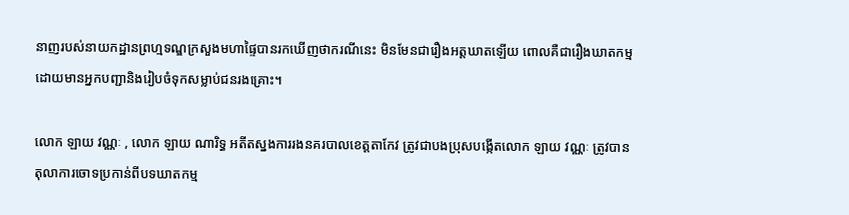នាញរបស់នាយកដ្ឋានព្រហ្មទណ្ឌក្រសួងមហាផ្ទៃបានរកឃើញថាករណីនេះ មិនមែនជារឿងអត្តឃាតឡើយ ពោលគឺជារឿងឃាតកម្មដោយមានអ្នកបញ្ជានិងរៀបចំទុកសម្លាប់ជនរងគ្រោះ។

លោក ឡាយ វណ្ណៈ , លោក ឡាយ ណារិទ្ធ អតីតស្នងការរងនគរបាលខេត្តតាកែវ ត្រូវជាបងប្រុសបង្កើតលោក ឡាយ វណ្ណៈ ត្រូវបានតុលាការចោទប្រកាន់ពីបទឃាតកម្ម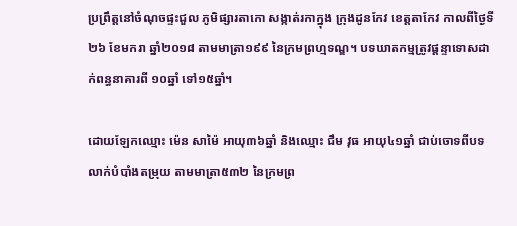ប្រព្រឹត្តនៅចំណុចផ្ទះជួល ភូមិផ្សារតាកោ សង្កាត់រកាក្នុង ក្រុងដូនកែវ ខេត្តតាកែវ កាលពីថ្ងៃទី២៦ ខែមករា ឆ្នាំ២០១៨ តាមមាត្រា១៩៩ នៃក្រមព្រហ្មទណ្ឌ។ បទឃាតកម្មត្រូវផ្ដន្ទាទោសដាក់ពន្ធនាគារពី ១០ឆ្នាំ ទៅ១៥ឆ្នាំ។

ដោយឡែកឈ្មោះ ម៉េន សាម៉ៃ អាយុ៣៦ឆ្នាំ និងឈ្មោះ ជឹម វុធ អាយុ៤១ឆ្នាំ ជាប់ចោទពីបទលាក់បំបាំងតម្រុយ តាមមាត្រា៥៣២ នៃក្រមព្រ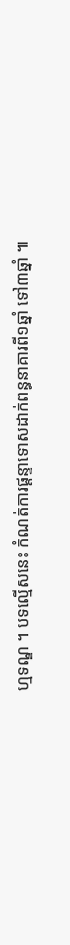ហ្មទណ្ឌ ។ បទល្មើសនេះ កំណត់ការផ្តន្ទាទោសដាក់ពន្ធនាគារពី១ឆ្នាំ ទៅ៣ឆ្នាំ ៕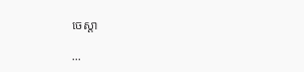ចេស្តា

...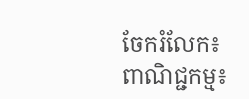ចែករំលែក៖
ពាណិជ្ជកម្ម៖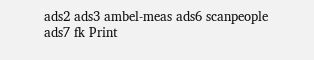ads2 ads3 ambel-meas ads6 scanpeople ads7 fk Print